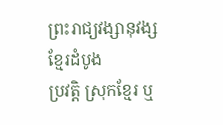ព្រះរាជ្យវង្សានុវង្សខ្មែរដំបូង
ប្រវត្តិ ស្រុកខ្មែរ ឬ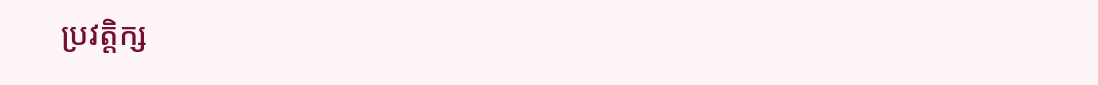ប្រវត្តិក្ស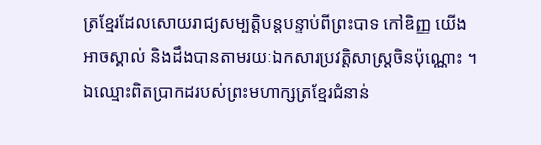ត្រខ្មែរដែលសោយរាជ្យសម្បត្តិបន្តបន្ទាប់ពីព្រះបាទ កៅឌិញ្ញ យើងអាចស្គាល់ និងដឹងបានតាមរយៈឯកសារប្រវត្តិសាស្ត្រចិនប៉ុណ្ណោះ ។ ឯឈ្មោះពិតប្រាកដរបស់ព្រះមហាក្សត្រខ្មែរជំនាន់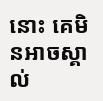នោះ គេមិនអាចស្គាល់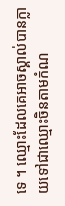ទេ ។ ឈ្មោះដែលគេអាចស្គាល់បានក្លាយទៅជាឈ្មោះចិនតាមកំណ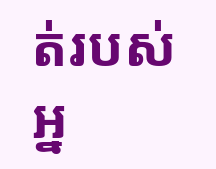ត់របស់ អ្ន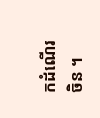កដំណើរចិន ។